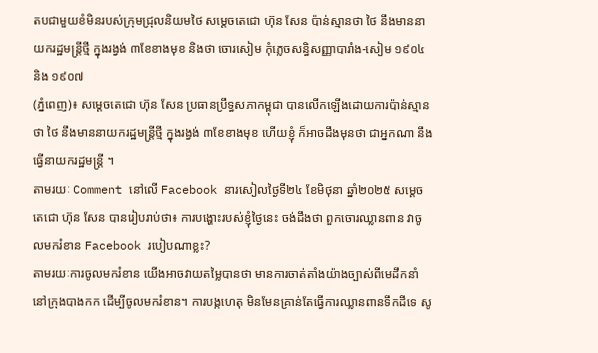តបជាមួយខំមិនរបស់ក្រុមជ្រុលនិយមថៃ សម្តេចតេជោ ហ៊ុន សែន ប៉ាន់ស្មានថា ថៃ នឹងមាននាយករដ្ឋមន្ត្រីថ្មី ក្នុងរង្វង់ ៣ខែខាងមុខ និងថា ចោរសៀម កុំភ្លេចសន្ធិសញ្ញាបារាំង-សៀម ១៩០៤ និង ១៩០៧
(ភ្នំពេញ)៖ សម្តេចតេជោ ហ៊ុន សែន ប្រធានប្រឹទ្ធសភាកម្ពុជា បានលើកឡើងដោយការប៉ាន់ស្មានថា ថៃ នឹងមាននាយករដ្ឋមន្ត្រីថ្មី ក្នុងរង្វង់ ៣ខែខាងមុខ ហើយខ្ញុំ ក៏អាចដឹងមុនថា ជាអ្នកណា នឹងធ្វើនាយករដ្ឋមន្ត្រី ។
តាមរយៈ Comment នៅលើ Facebook នារសៀលថ្ងៃទី២៤ ខែមិថុនា ឆ្នាំ២០២៥ សម្តេចតេជោ ហ៊ុន សែន បានរៀបរាប់ថា៖ ការបង្ហោះរបស់ខ្ញុំថ្ងៃនេះ ចង់ដឹងថា ពួកចោរឈ្លានពាន វាចូលមករំខាន Facebook របៀបណាខ្លះ?
តាមរយៈការចូលមករំខាន យើងអាចវាយតម្លៃបានថា មានការចាត់តាំងយ៉ាងច្បាស់ពីមេដឹកនាំ នៅក្រុងបាងកក ដើម្បីចូលមករំខាន។ ការបង្កហេតុ មិនមែនគ្រាន់តែធ្វើការឈ្លានពានទឹកដីទេ សូ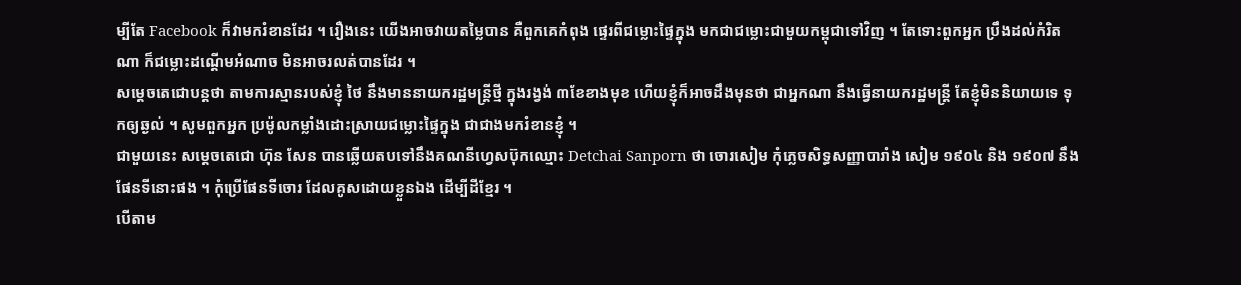ម្បីតែ Facebook ក៏វាមករំខានដែរ ។ រឿងនេះ យើងអាចវាយតម្លៃបាន គឺពួកគេកំពុង ផ្ទេរពីជម្លោះផ្ទៃក្នុង មកជាជម្លោះជាមួយកម្ពុជាទៅវិញ ។ តែទោះពួកអ្នក ប្រឹងដល់កំរិតណា ក៏ជម្លោះដណ្តើមអំណាច មិនអាចរលត់បានដែរ ។
សម្ដេចតេជោបន្តថា តាមការស្មានរបស់ខ្ញុំ ថៃ នឹងមាននាយករដ្ឋមន្ត្រីថ្មី ក្នុងរង្វង់ ៣ខែខាងមុខ ហើយខ្ញុំក៏អាចដឹងមុនថា ជាអ្នកណា នឹងធ្វើនាយករដ្ឋមន្ត្រី តែខ្ញុំមិននិយាយទេ ទុកឲ្យឆ្ងល់ ។ សូមពួកអ្នក ប្រម៉ូលកម្លាំងដោះស្រាយជម្លោះផ្ទៃក្នុង ជាជាងមករំខានខ្ញុំ ។
ជាមួយនេះ សម្តេចតេជោ ហ៊ុន សែន បានឆ្លេីយតបទៅនឹងគណនីហ្វេសប៊ុកឈ្មោះ Detchai Sanporn ថា ចោរសៀម កុំភ្លេចសិទ្ធសញ្ញាបារាំង សៀម ១៩០៤ និង ១៩០៧ នឹងផែនទីនោះផង ។ កុំប្រើផែនទីចោរ ដែលគូសដោយខ្លួនឯង ដើម្បីដីខ្មែរ ។
បើតាម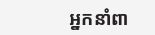អ្នកនាំពា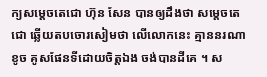ក្យសម្តេចតេជោ ហ៊ុន សែន បានឲ្យដឹងថា សម្តេចតេជោ ឆ្លេីយតបចោរសៀមថា លេីលោកនេះ គ្មាននរណាខូច គូសផែនទីដោយចិត្តឯង ចង់បានដីគេ ។ ស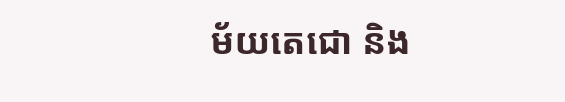ម័យតេជោ និង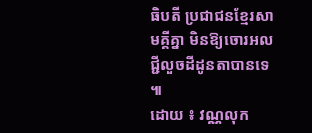ធិបតី ប្រជាជនខ្មែរសាមគ្គីគ្នា មិនឱ្យចោរអលជ្ជីលួចដីដូនតាបានទេ ៕
ដោយ ៖ វណ្ណលុក